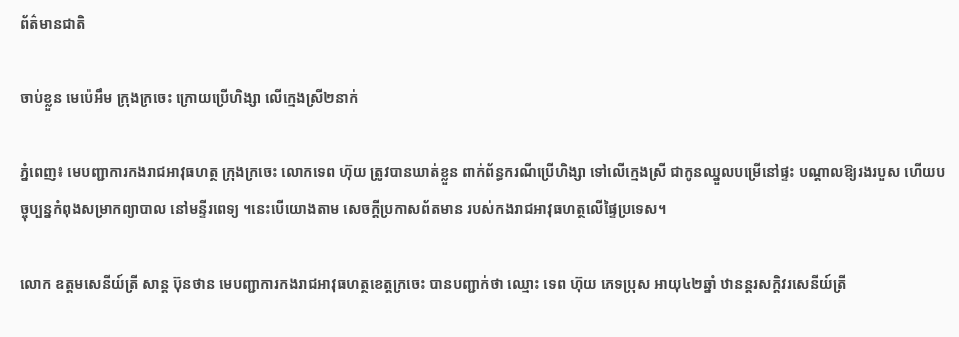ព័ត៌មានជាតិ

ចាប់ខ្លួន មេប៉េអឹម ក្រុងក្រចេះ ក្រោយប្រើហិង្សា លើក្មេងស្រី២នាក់

ភ្នំពេញ៖ មេបញ្ជាការកងរាជអាវុធហត្ថ ក្រុងក្រចេះ លោកទេព ហ៊ុយ ត្រូវបានឃាត់ខ្លួន ពាក់ព័ន្ធករណីប្រើហិង្សា ទៅលើក្មេងស្រី ជាកូនឈ្នួលបម្រើនៅផ្ទះ បណ្ដាលឱ្យរងរបួស ហើយបច្ចុប្បន្នកំពុងសម្រាកព្យាបាល នៅមន្ទីរពេទ្យ ។នេះបើយោងតាម សេចក្ដីប្រកាសព័តមាន របស់កងរាជអាវុធហត្ថលើផ្ទៃប្រទេស។

លោក ឧត្តមសេនីយ៍ត្រី សាន្ត ប៊ុនថាន មេបញ្ជាការកងរាជអាវុធហត្ថខេត្តក្រចេះ បានបញ្ជាក់ថា ឈ្មោះ ទេព ហ៊ុយ ភេទប្រុស អាយុ៤២ឆ្នាំ ឋានន្តរសក្តិវរសេនីយ៍ត្រី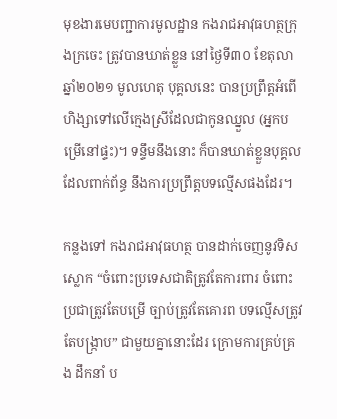មុខងារមេបញ្ជាការមូលដ្ឋាន កងរាជអាវុធហត្ថក្រុងក្រចេះ ត្រូវបានឃាត់ខ្លួន នៅថ្ងៃទី៣០ ខែតុលា ឆ្នាំ២០២១ មូលហេតុ បុគ្គលនេះ បានប្រព្រឹត្តអំពើហិង្សាទៅលើក្មេងស្រីដែលជាកូនឈ្នួល (អ្នកបម្រើនៅផ្ទះ)។ ទន្ទឹមនឹងនោះ ក៏បានឃាត់ខ្លួនបុគ្គលដែលពាក់ព័ន្ធ នឹងការប្រព្រឹត្តបទល្មើសផងដែរ។

កន្លងទៅ កងរាជអាវុធហត្ថ បានដាក់ចេញនូវទិសស្លោក “ចំពោះប្រទេសជាតិត្រូវតែការពារ ចំពោះប្រជាត្រូវតែបម្រើ ច្បាប់ត្រូវតែគោរព បទល្មើសត្រូវតែបង្ក្រាប” ជាមួយគ្នានោះដែរ ក្រោមការគ្រប់គ្រង ដឹកនាំ ប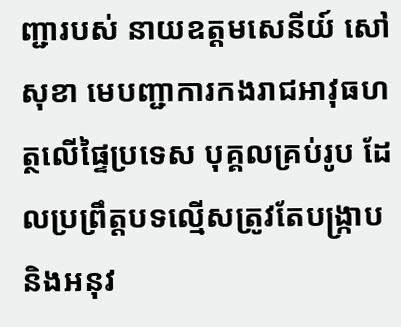ញ្ជារបស់ នាយឧត្តមសេនីយ៍ សៅ សុខា មេបញ្ជាការកងរាជអាវុធហត្ថលើផ្ទៃប្រទេស បុគ្គលគ្រប់រូប ដែលប្រព្រឹត្តបទល្មើសត្រូវតែបង្ក្រាប និងអនុវ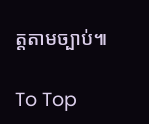ត្តតាមច្បាប់៕

To Top